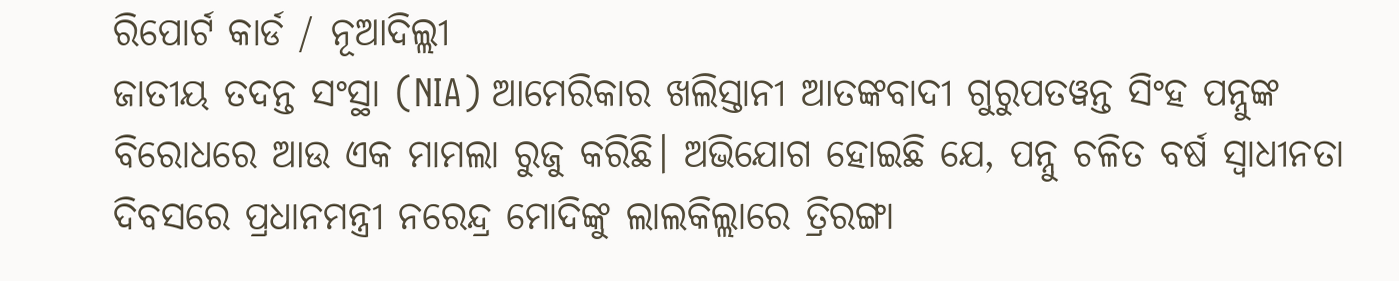ରିପୋର୍ଟ କାର୍ଡ / ନୂଆଦିଲ୍ଲୀ
ଜାତୀୟ ତଦନ୍ତ ସଂସ୍ଥା (NIA) ଆମେରିକାର ଖଲିସ୍ତାନୀ ଆତଙ୍କବାଦୀ ଗୁରୁପତୱନ୍ତ ସିଂହ ପନ୍ନୁଙ୍କ ବିରୋଧରେ ଆଉ ଏକ ମାମଲା ରୁଜୁ କରିଛି। ଅଭିଯୋଗ ହୋଇଛି ଯେ, ପନ୍ନୁ ଚଳିତ ବର୍ଷ ସ୍ବାଧୀନତା ଦିବସରେ ପ୍ରଧାନମନ୍ତ୍ରୀ ନରେନ୍ଦ୍ର ମୋଦିଙ୍କୁ ଲାଲକିଲ୍ଲାରେ ତ୍ରିରଙ୍ଗା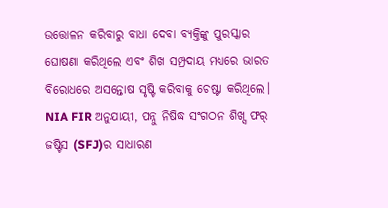ଉତ୍ତୋଳନ କରିବାରୁ ବାଧା ଦେବା ବ୍ୟକ୍ତିଙ୍କୁ ପୁରସ୍କାର ଘୋଷଣା କରିଥିଲେ ଏବଂ ଶିଖ ସମ୍ପ୍ରଦାୟ ମଧ୍ୟରେ ଭାରତ ବିରୋଧରେ ଅସନ୍ତୋଷ ସୃଷ୍ଟି କରିବାକୁ ଚେଷ୍ଟା କରିଥିଲେ। NIA FIR ଅନୁଯାୟୀ, ପନ୍ନୁ ନିଷିଦ୍ଧ ସଂଗଠନ ଶିଖ୍ସ ଫର୍ ଜଷ୍ଟିସ (SFJ)ର ସାଧାରଣ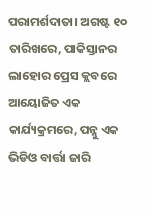ପରାମର୍ଶଦାତା। ଅଗଷ୍ଟ ୧୦ ତାରିଖରେ, ପାକିସ୍ତାନର ଲାହୋର ପ୍ରେସ କ୍ଲବରେ ଆୟୋଜିତ ଏକ କାର୍ଯ୍ୟକ୍ରମରେ, ପନ୍ନୁ ଏକ ଭିଡିଓ ବାର୍ତ୍ତା ଜାରି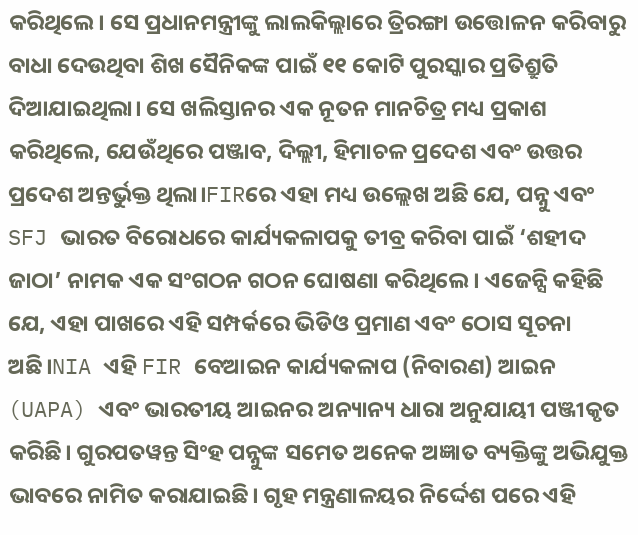କରିଥିଲେ। ସେ ପ୍ରଧାନମନ୍ତ୍ରୀଙ୍କୁ ଲାଲକିଲ୍ଲାରେ ତ୍ରିରଙ୍ଗା ଉତ୍ତୋଳନ କରିବାରୁ ବାଧା ଦେଉଥିବା ଶିଖ ସୈନିକଙ୍କ ପାଇଁ ୧୧ କୋଟି ପୁରସ୍କାର ପ୍ରତିଶ୍ରୁତି ଦିଆଯାଇଥିଲା। ସେ ଖଲିସ୍ତାନର ଏକ ନୂତନ ମାନଚିତ୍ର ମଧ୍ୟ ପ୍ରକାଶ କରିଥିଲେ, ଯେଉଁଥିରେ ପଞ୍ଜାବ, ଦିଲ୍ଲୀ, ହିମାଚଳ ପ୍ରଦେଶ ଏବଂ ଉତ୍ତର ପ୍ରଦେଶ ଅନ୍ତର୍ଭୁକ୍ତ ଥିଲା।FIRରେ ଏହା ମଧ୍ୟ ଉଲ୍ଲେଖ ଅଛି ଯେ, ପନ୍ନୁ ଏବଂ SFJ ଭାରତ ବିରୋଧରେ କାର୍ଯ୍ୟକଳାପକୁ ତୀବ୍ର କରିବା ପାଇଁ ‘ଶହୀଦ ଜାଠା’ ନାମକ ଏକ ସଂଗଠନ ଗଠନ ଘୋଷଣା କରିଥିଲେ। ଏଜେନ୍ସି କହିଛି ଯେ, ଏହା ପାଖରେ ଏହି ସମ୍ପର୍କରେ ଭିଡିଓ ପ୍ରମାଣ ଏବଂ ଠୋସ ସୂଚନା ଅଛି।NIA ଏହି FIR ବେଆଇନ କାର୍ଯ୍ୟକଳାପ (ନିବାରଣ) ଆଇନ (UAPA) ଏବଂ ଭାରତୀୟ ଆଇନର ଅନ୍ୟାନ୍ୟ ଧାରା ଅନୁଯାୟୀ ପଞ୍ଜୀକୃତ କରିଛି। ଗୁରପତୱନ୍ତ ସିଂହ ପନ୍ନୁଙ୍କ ସମେତ ଅନେକ ଅଜ୍ଞାତ ବ୍ୟକ୍ତିଙ୍କୁ ଅଭିଯୁକ୍ତ ଭାବରେ ନାମିତ କରାଯାଇଛି। ଗୃହ ମନ୍ତ୍ରଣାଳୟର ନିର୍ଦ୍ଦେଶ ପରେ ଏହି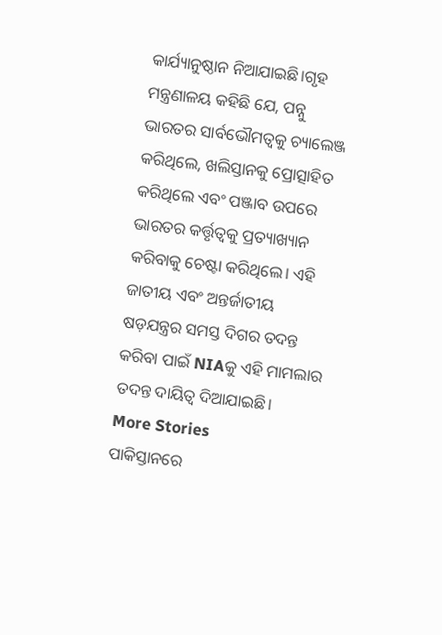କାର୍ଯ୍ୟାନୁଷ୍ଠାନ ନିଆଯାଇଛି।ଗୃହ ମନ୍ତ୍ରଣାଳୟ କହିଛି ଯେ, ପନ୍ନୁ ଭାରତର ସାର୍ବଭୌମତ୍ୱକୁ ଚ୍ୟାଲେଞ୍ଜ କରିଥିଲେ, ଖଲିସ୍ତାନକୁ ପ୍ରୋତ୍ସାହିତ କରିଥିଲେ ଏବଂ ପଞ୍ଜାବ ଉପରେ ଭାରତର କର୍ତ୍ତୃତ୍ୱକୁ ପ୍ରତ୍ୟାଖ୍ୟାନ କରିବାକୁ ଚେଷ୍ଟା କରିଥିଲେ। ଏହି ଜାତୀୟ ଏବଂ ଅନ୍ତର୍ଜାତୀୟ ଷଡ଼ଯନ୍ତ୍ରର ସମସ୍ତ ଦିଗର ତଦନ୍ତ କରିବା ପାଇଁ NIAକୁ ଏହି ମାମଲାର ତଦନ୍ତ ଦାୟିତ୍ୱ ଦିଆଯାଇଛି।
More Stories
ପାକିସ୍ତାନରେ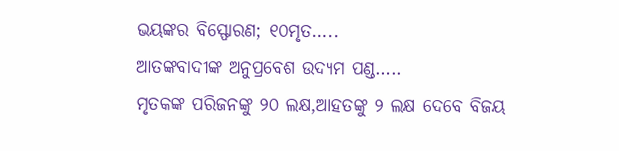ଭୟଙ୍କର ବିସ୍ଫୋରଣ; ୧୦ମୃତ…..
ଆତଙ୍କବାଦୀଙ୍କ ଅନୁପ୍ରବେଶ ଉଦ୍ୟମ ପଣ୍ଡ…..
ମୃତକଙ୍କ ପରିଜନଙ୍କୁ ୨୦ ଲକ୍ଷ,ଆହତଙ୍କୁ ୨ ଲକ୍ଷ ଦେବେ ବିଜୟ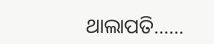ଥାଲାପତି……